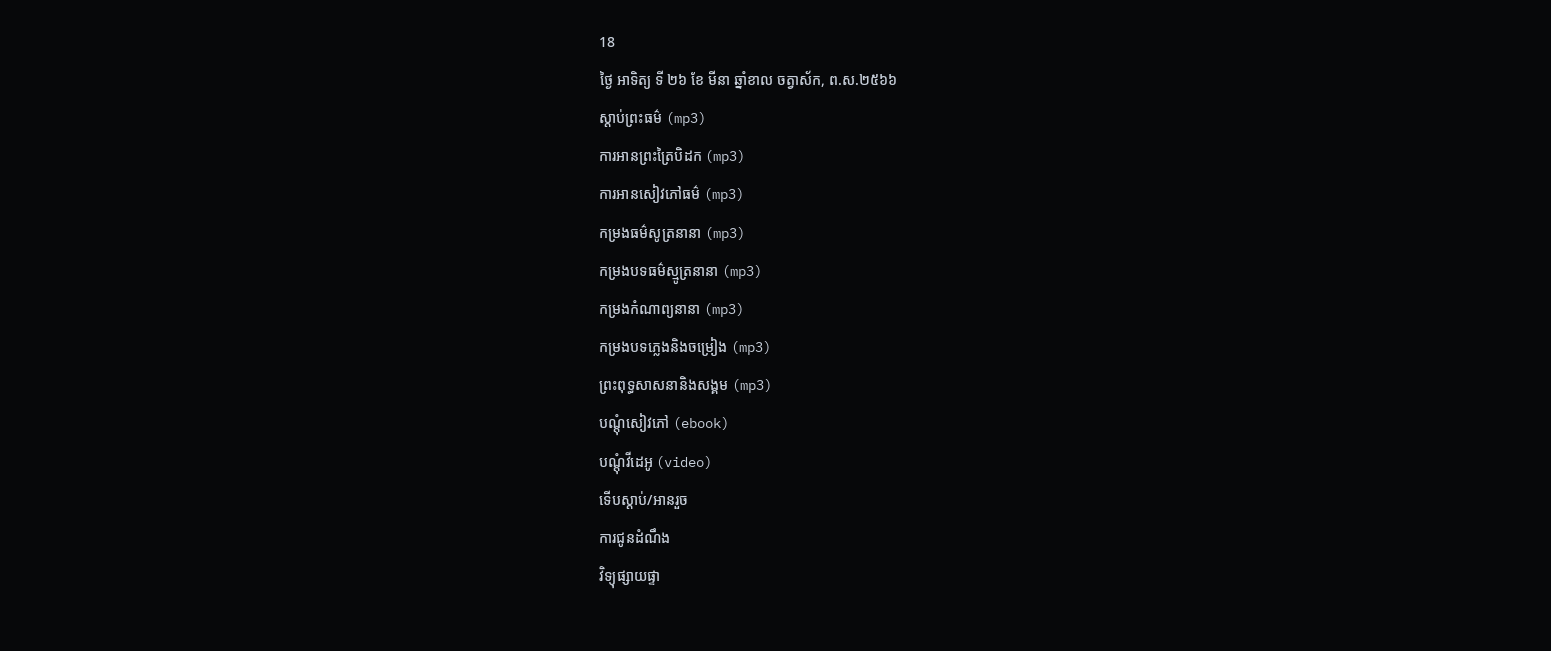18
ថ្ងៃ អាទិត្យ ទី ២៦ ខែ មីនា ឆ្នាំខាល ចត្វាស័ក, ព.ស.២៥៦៦
ស្តាប់ព្រះធម៌ (mp3)
ការអានព្រះត្រៃបិដក (mp3)
ការអានសៀវភៅធម៌ (mp3)
កម្រងធម៌សូត្រនានា (mp3)
កម្រងបទធម៌ស្មូត្រនានា (mp3)
កម្រងកំណាព្យនានា (mp3)
កម្រងបទភ្លេងនិងចម្រៀង (mp3)
ព្រះពុទ្ធសាសនានិងសង្គម (mp3)
បណ្តុំសៀវភៅ (ebook)
បណ្តុំវីដេអូ (video)
ទើបស្តាប់/អានរួច
ការជូនដំណឹង
វិទ្យុផ្សាយផ្ទា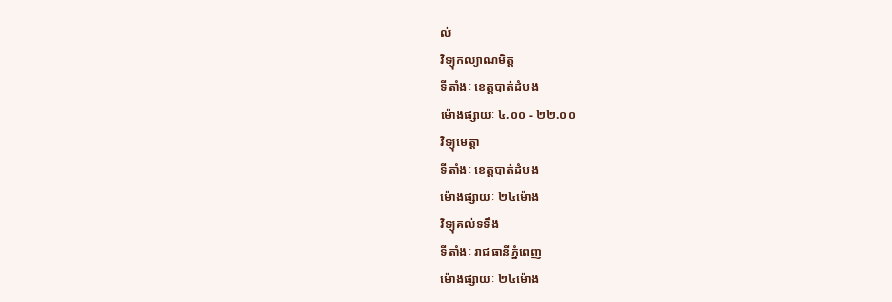ល់
វិទ្យុកល្យាណមិត្ត
ទីតាំងៈ ខេត្តបាត់ដំបង
ម៉ោងផ្សាយៈ ៤.០០ - ២២.០០
វិទ្យុមេត្តា
ទីតាំងៈ ខេត្តបាត់ដំបង
ម៉ោងផ្សាយៈ ២៤ម៉ោង
វិទ្យុគល់ទទឹង
ទីតាំងៈ រាជធានីភ្នំពេញ
ម៉ោងផ្សាយៈ ២៤ម៉ោង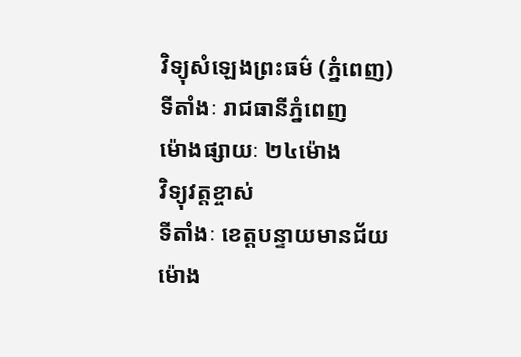វិទ្យុសំឡេងព្រះធម៌ (ភ្នំពេញ)
ទីតាំងៈ រាជធានីភ្នំពេញ
ម៉ោងផ្សាយៈ ២៤ម៉ោង
វិទ្យុវត្តខ្ចាស់
ទីតាំងៈ ខេត្តបន្ទាយមានជ័យ
ម៉ោង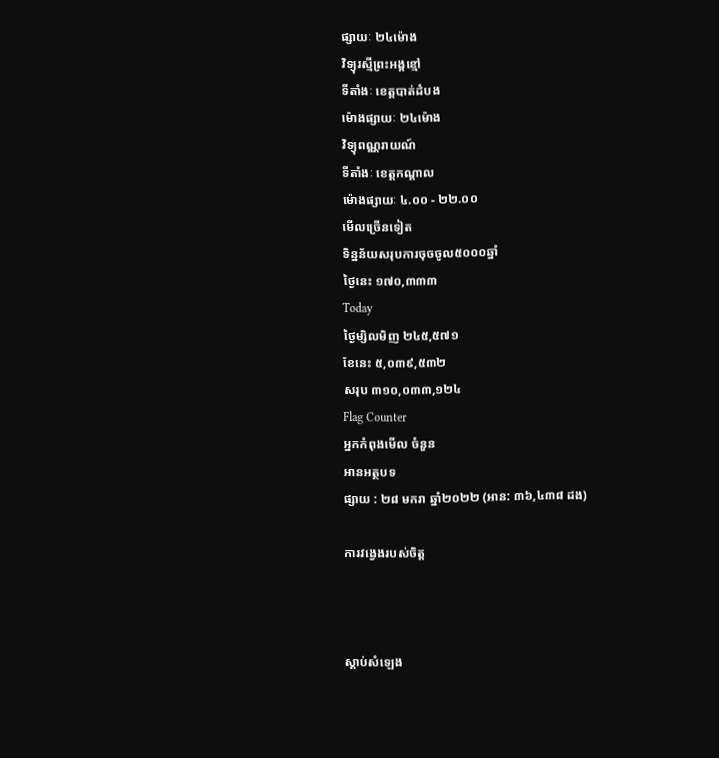ផ្សាយៈ ២៤ម៉ោង
វិទ្យុរស្មីព្រះអង្គខ្មៅ
ទីតាំងៈ ខេត្តបាត់ដំបង
ម៉ោងផ្សាយៈ ២៤ម៉ោង
វិទ្យុពណ្ណរាយណ៍
ទីតាំងៈ ខេត្តកណ្តាល
ម៉ោងផ្សាយៈ ៤.០០ - ២២.០០
មើលច្រើនទៀត
ទិន្នន័យសរុបការចុចចូល៥០០០ឆ្នាំ
ថ្ងៃនេះ ១៧០,៣៣៣
Today
ថ្ងៃម្សិលមិញ ២៤៥,៥៧១
ខែនេះ ៥,០៣៩,៥៣២
សរុប ៣១០,០៣៣,១២៤
Flag Counter
អ្នកកំពុងមើល ចំនួន
អានអត្ថបទ
ផ្សាយ : ២៨ មករា ឆ្នាំ២០២២ (អាន: ៣៦,៤៣៨ ដង)

ការវង្វេងរបស់ចិត្ត



ស្តាប់សំឡេង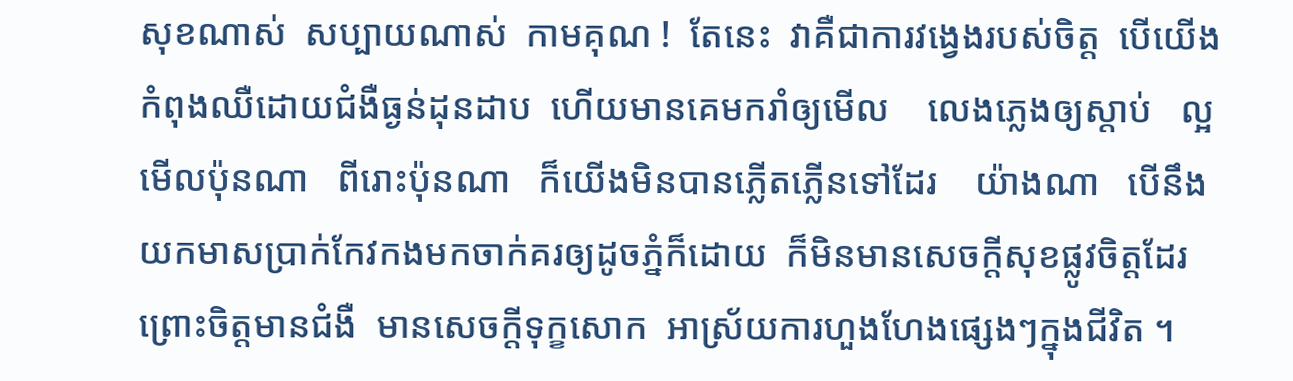សុខណាស់  សប្បាយណាស់  កាមគុណ !  តែនេះ  វាគឺជាការវង្វេងរបស់ចិត្ត  បើយើងកំពុងឈឺដោយជំងឺធ្ងន់ដុនដាប  ហើយមានគេមករាំឲ្យមើល    លេងភ្លេងឲ្យស្តាប់   ល្អមើលប៉ុនណា   ពីរោះប៉ុនណា   ក៏យើងមិនបានភ្លើតភ្លើនទៅដែរ    យ៉ាងណា   បើនឹងយកមាសប្រាក់កែវកងមកចាក់គរឲ្យដូចភ្នំក៏ដោយ  ក៏មិនមានសេចក្តីសុខផ្លូវចិត្តដែរ  ព្រោះចិត្តមានជំងឺ  មានសេចក្តីទុក្ខសោក  អាស្រ័យការហួងហែងផ្សេងៗក្នុងជីវិត ។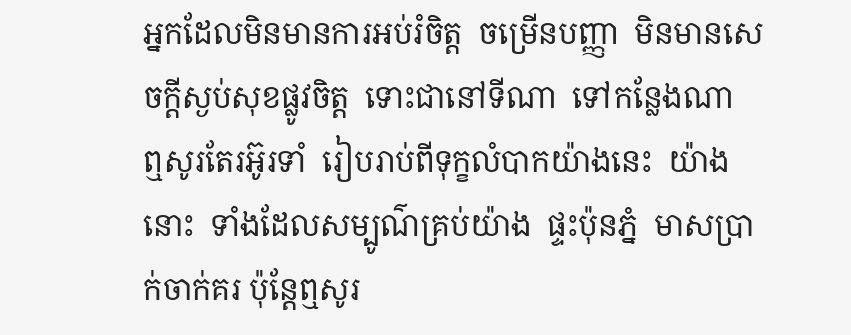អ្នកដែលមិនមានការអប់រំចិត្ត  ចម្រើនបញ្ញា  មិនមានសេចក្តីស្ងប់សុខផ្លូវចិត្ត  ទោះជានៅទីណា  ទៅកន្លែងណា  ឮសូរតែរអ៊ូរទាំ  រៀបរាប់ពីទុក្ខលំបាកយ៉ាងនេះ  យ៉ាងនោះ  ទាំងដែលសម្បូណ៌គ្រប់យ៉ាង  ផ្ទះប៉ុនភ្នំ  មាសប្រាក់ចាក់គរ ប៉ុន្តែឮសូរ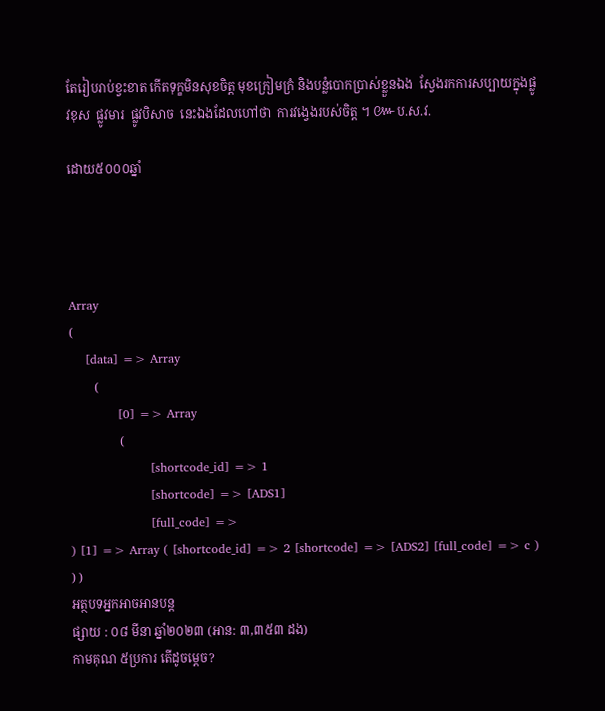តែរៀបរាប់ខ្វះខាត កើតទុក្ខមិនសុខចិត្ត មុខក្រៀមក្រំ និងបន្លំបោកប្រាស់ខ្លួនឯង  ស្វែងរកការសប្បាយក្នុងផ្លូវខុស  ផ្លូវមារ  ផ្លូវបិសាច  នេះឯងដែលហៅថា  ការវង្វេងរបស់ចិត្ត ។ ៚ប.ស.វ.

ដោយ៥០០០ឆ្នាំ




Array
(
    [data] => Array
        (
            [0] => Array
                (
                    [shortcode_id] => 1
                    [shortcode] => [ADS1]
                    [full_code] =>
) [1] => Array ( [shortcode_id] => 2 [shortcode] => [ADS2] [full_code] => c ) ) )
អត្ថបទអ្នកអាចអានបន្ត
ផ្សាយ : ០៨ មីនា ឆ្នាំ២០២៣ (អាន: ៣,៣៥៣ ដង)
កាមគុណ ៥ប្រការ តើដូចម្តេច?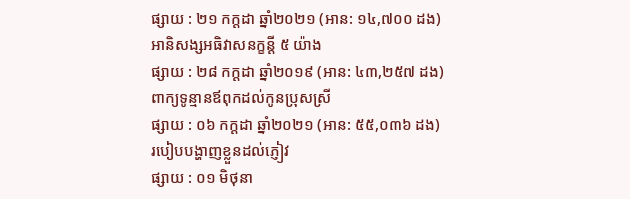ផ្សាយ : ២១ កក្តដា ឆ្នាំ២០២១ (អាន: ១៤,៧០០ ដង)
អានិសង្សអធិវាសនក្ខន្តី ៥ យ៉ាង
ផ្សាយ : ២៨ កក្តដា ឆ្នាំ២០១៩ (អាន: ៤៣,២៥៧ ដង)
ពាក្យទូន្មានឪពុកដល់កូនប្រុសស្រី
ផ្សាយ : ០៦ កក្តដា ឆ្នាំ២០២១ (អាន: ៥៥,០៣៦ ដង)
របៀបបង្ហាញខ្លួនដល់ភ្ញៀវ
ផ្សាយ : ០១ មិថុនា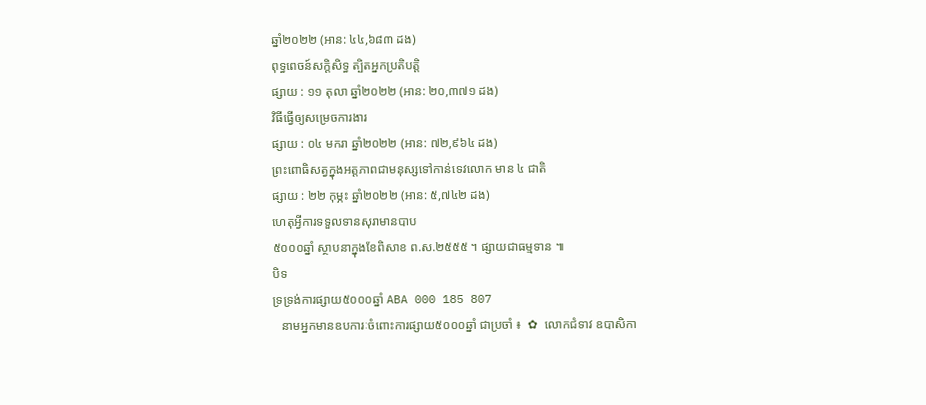ឆ្នាំ២០២២ (អាន: ៤៤,៦៨៣ ដង)
ពុទ្ធពេចន៍សក្តិសិទ្ធ ត្បិតអ្នកប្រតិបត្តិ
ផ្សាយ : ១១ តុលា ឆ្នាំ២០២២ (អាន: ២០,៣៧១ ដង)
វិធីធ្វើឲ្យសម្រេចការងារ
ផ្សាយ : ០៤ មករា ឆ្នាំ២០២២ (អាន: ៧២,៩៦៤ ដង)
ព្រះពោធិសត្វក្នុងអត្តភាពជាមនុស្សទៅកាន់ទេវលោក មាន ៤ ជាតិ
ផ្សាយ : ២២ កុម្ភះ ឆ្នាំ២០២២ (អាន: ៥,៧៤២ ដង)
ហេតុអ្វីការទទួលទានសុរាមានបាប
៥០០០ឆ្នាំ ស្ថាបនាក្នុងខែពិសាខ ព.ស.២៥៥៥ ។ ផ្សាយជាធម្មទាន ៕
បិទ
ទ្រទ្រង់ការផ្សាយ៥០០០ឆ្នាំ ABA 000 185 807
   នាមអ្នកមានឧបការៈចំពោះការផ្សាយ៥០០០ឆ្នាំ ជាប្រចាំ ៖  ✿  លោកជំទាវ ឧបាសិកា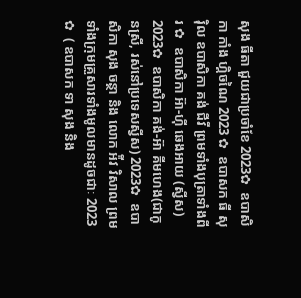សុង ធីតា ជួយជាប្រចាំខែ 2023✿  ឧបាសិកា កាំង ហ្គិចណៃ 2023 ✿  ឧបាសក ធី សុរ៉ិល ឧបាសិកា គង់ ជីវី ព្រមទាំងបុត្រាទាំងពីរ ✿  ឧបាសិកា អ៊ា-ហុី ឆេងអាយ (ស្វីស) 2023✿  ឧបាសិកា គង់-អ៊ា គីមហេង(ជាកូនស្រី, រស់នៅប្រទេសស្វីស) 2023✿  ឧបាសិកា សុង ចន្ថា និង លោក អ៉ីវ វិសាល ព្រមទាំងក្រុមគ្រួសារទាំងមូលមានដូចជាៈ 2023 ✿  ( ឧបាសក ទា សុង និង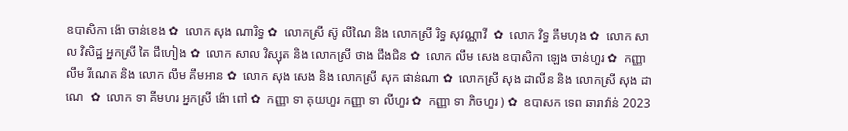ឧបាសិកា ង៉ោ ចាន់ខេង ✿  លោក សុង ណារិទ្ធ ✿  លោកស្រី ស៊ូ លីណៃ និង លោកស្រី រិទ្ធ សុវណ្ណាវី  ✿  លោក វិទ្ធ គឹមហុង ✿  លោក សាល វិសិដ្ឋ អ្នកស្រី តៃ ជឹហៀង ✿  លោក សាល វិស្សុត និង លោកស្រី ថាង ជឹងជិន ✿  លោក លឹម សេង ឧបាសិកា ឡេង ចាន់ហួរ ✿  កញ្ញា លឹម រីណេត និង លោក លឹម គឹមអាន ✿  លោក សុង សេង និង លោកស្រី សុក ផាន់ណា ✿  លោកស្រី សុង ដាលីន និង លោកស្រី សុង ដាណេ  ✿  លោក ទា គីមហរ អ្នកស្រី ង៉ោ ពៅ ✿  កញ្ញា ទា គុយហួរ កញ្ញា ទា លីហួរ ✿  កញ្ញា ទា ភិចហួរ ) ✿  ឧបាសក ទេព ឆារាវ៉ាន់ 2023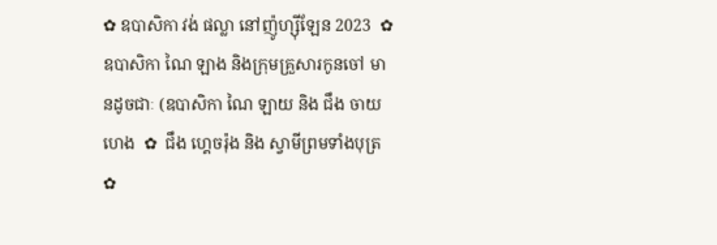✿ ឧបាសិកា វង់ ផល្លា នៅញ៉ូហ្ស៊ីឡែន 2023  ✿ ឧបាសិកា ណៃ ឡាង និងក្រុមគ្រួសារកូនចៅ មានដូចជាៈ (ឧបាសិកា ណៃ ឡាយ និង ជឹង ចាយហេង  ✿  ជឹង ហ្គេចរ៉ុង និង ស្វាមីព្រមទាំងបុត្រ  ✿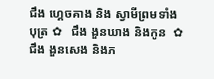ជឹង ហ្គេចគាង និង ស្វាមីព្រមទាំងបុត្រ ✿   ជឹង ងួនឃាង និងកូន  ✿  ជឹង ងួនសេង និងភ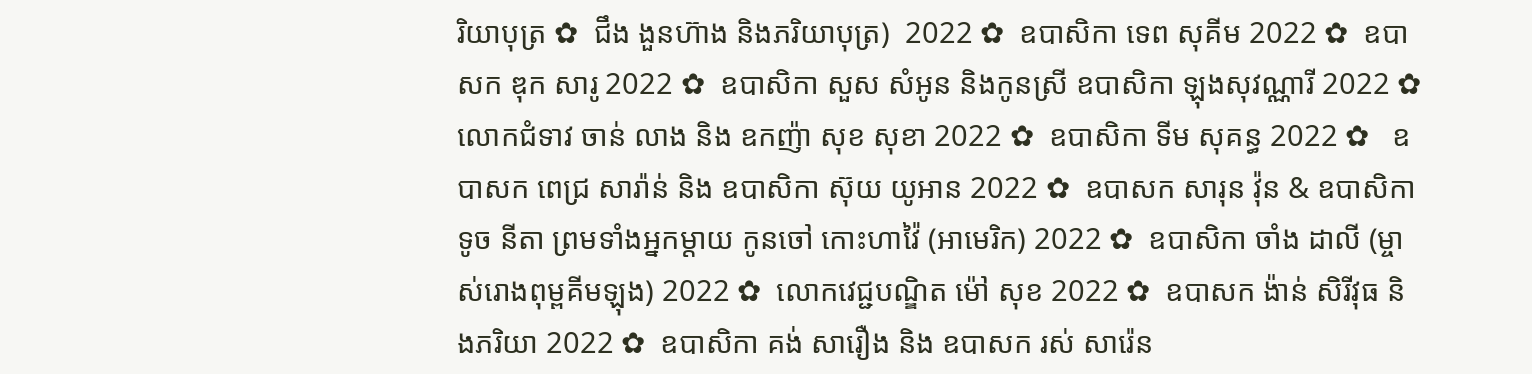រិយាបុត្រ ✿  ជឹង ងួនហ៊ាង និងភរិយាបុត្រ)  2022 ✿  ឧបាសិកា ទេព សុគីម 2022 ✿  ឧបាសក ឌុក សារូ 2022 ✿  ឧបាសិកា សួស សំអូន និងកូនស្រី ឧបាសិកា ឡុងសុវណ្ណារី 2022 ✿  លោកជំទាវ ចាន់ លាង និង ឧកញ៉ា សុខ សុខា 2022 ✿  ឧបាសិកា ទីម សុគន្ធ 2022 ✿   ឧបាសក ពេជ្រ សារ៉ាន់ និង ឧបាសិកា ស៊ុយ យូអាន 2022 ✿  ឧបាសក សារុន វ៉ុន & ឧបាសិកា ទូច នីតា ព្រមទាំងអ្នកម្តាយ កូនចៅ កោះហាវ៉ៃ (អាមេរិក) 2022 ✿  ឧបាសិកា ចាំង ដាលី (ម្ចាស់រោងពុម្ពគីមឡុង) 2022 ✿  លោកវេជ្ជបណ្ឌិត ម៉ៅ សុខ 2022 ✿  ឧបាសក ង៉ាន់ សិរីវុធ និងភរិយា 2022 ✿  ឧបាសិកា គង់ សារឿង និង ឧបាសក រស់ សារ៉េន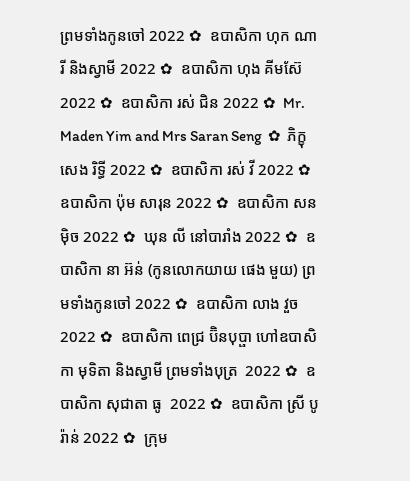ព្រមទាំងកូនចៅ 2022 ✿  ឧបាសិកា ហុក ណារី និងស្វាមី 2022 ✿  ឧបាសិកា ហុង គីមស៊ែ 2022 ✿  ឧបាសិកា រស់ ជិន 2022 ✿  Mr. Maden Yim and Mrs Saran Seng  ✿  ភិក្ខុ សេង រិទ្ធី 2022 ✿  ឧបាសិកា រស់ វី 2022 ✿  ឧបាសិកា ប៉ុម សារុន 2022 ✿  ឧបាសិកា សន ម៉ិច 2022 ✿  ឃុន លី នៅបារាំង 2022 ✿  ឧបាសិកា នា អ៊ន់ (កូនលោកយាយ ផេង មួយ) ព្រមទាំងកូនចៅ 2022 ✿  ឧបាសិកា លាង វួច  2022 ✿  ឧបាសិកា ពេជ្រ ប៊ិនបុប្ផា ហៅឧបាសិកា មុទិតា និងស្វាមី ព្រមទាំងបុត្រ  2022 ✿  ឧបាសិកា សុជាតា ធូ  2022 ✿  ឧបាសិកា ស្រី បូរ៉ាន់ 2022 ✿  ក្រុម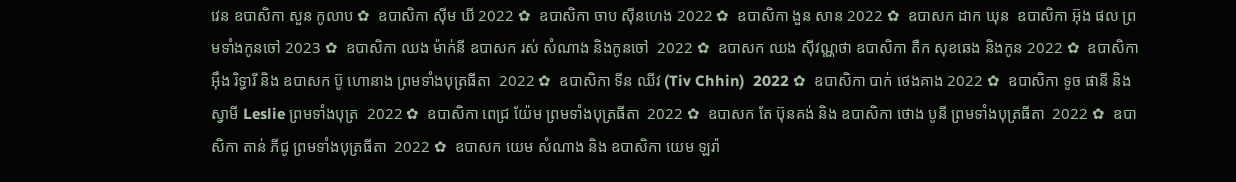វេន ឧបាសិកា សួន កូលាប ✿  ឧបាសិកា ស៊ីម ឃី 2022 ✿  ឧបាសិកា ចាប ស៊ីនហេង 2022 ✿  ឧបាសិកា ងួន សាន 2022 ✿  ឧបាសក ដាក ឃុន  ឧបាសិកា អ៊ុង ផល ព្រមទាំងកូនចៅ 2023 ✿  ឧបាសិកា ឈង ម៉ាក់នី ឧបាសក រស់ សំណាង និងកូនចៅ  2022 ✿  ឧបាសក ឈង សុីវណ្ណថា ឧបាសិកា តឺក សុខឆេង និងកូន 2022 ✿  ឧបាសិកា អុឹង រិទ្ធារី និង ឧបាសក ប៊ូ ហោនាង ព្រមទាំងបុត្រធីតា  2022 ✿  ឧបាសិកា ទីន ឈីវ (Tiv Chhin)  2022 ✿  ឧបាសិកា បាក់ ថេងគាង 2022 ✿  ឧបាសិកា ទូច ផានី និង ស្វាមី Leslie ព្រមទាំងបុត្រ  2022 ✿  ឧបាសិកា ពេជ្រ យ៉ែម ព្រមទាំងបុត្រធីតា  2022 ✿  ឧបាសក តែ ប៊ុនគង់ និង ឧបាសិកា ថោង បូនី ព្រមទាំងបុត្រធីតា  2022 ✿  ឧបាសិកា តាន់ ភីជូ ព្រមទាំងបុត្រធីតា  2022 ✿  ឧបាសក យេម សំណាង និង ឧបាសិកា យេម ឡរ៉ា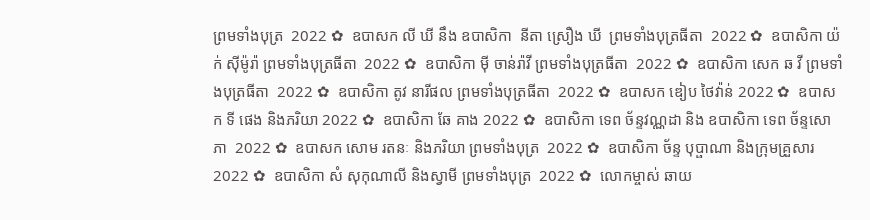ព្រមទាំងបុត្រ  2022 ✿  ឧបាសក លី ឃី នឹង ឧបាសិកា  នីតា ស្រឿង ឃី  ព្រមទាំងបុត្រធីតា  2022 ✿  ឧបាសិកា យ៉ក់ សុីម៉ូរ៉ា ព្រមទាំងបុត្រធីតា  2022 ✿  ឧបាសិកា មុី ចាន់រ៉ាវី ព្រមទាំងបុត្រធីតា  2022 ✿  ឧបាសិកា សេក ឆ វី ព្រមទាំងបុត្រធីតា  2022 ✿  ឧបាសិកា តូវ នារីផល ព្រមទាំងបុត្រធីតា  2022 ✿  ឧបាសក ឌៀប ថៃវ៉ាន់ 2022 ✿  ឧបាសក ទី ផេង និងភរិយា 2022 ✿  ឧបាសិកា ឆែ គាង 2022 ✿  ឧបាសិកា ទេព ច័ន្ទវណ្ណដា និង ឧបាសិកា ទេព ច័ន្ទសោភា  2022 ✿  ឧបាសក សោម រតនៈ និងភរិយា ព្រមទាំងបុត្រ  2022 ✿  ឧបាសិកា ច័ន្ទ បុប្ផាណា និងក្រុមគ្រួសារ 2022 ✿  ឧបាសិកា សំ សុកុណាលី និងស្វាមី ព្រមទាំងបុត្រ  2022 ✿  លោកម្ចាស់ ឆាយ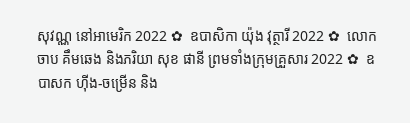សុវណ្ណ នៅអាមេរិក 2022 ✿  ឧបាសិកា យ៉ុង វុត្ថារី 2022 ✿  លោក ចាប គឹមឆេង និងភរិយា សុខ ផានី ព្រមទាំងក្រុមគ្រួសារ 2022 ✿  ឧបាសក ហ៊ីង-ចម្រើន និង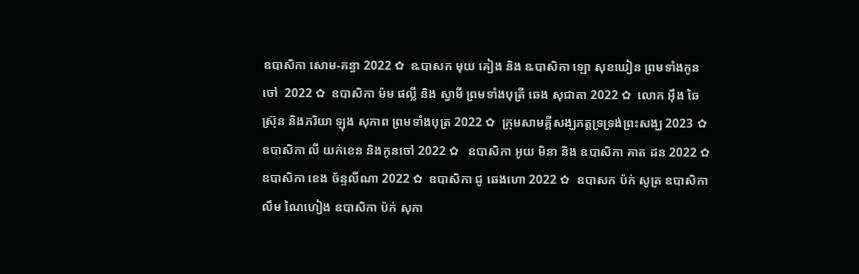ឧបាសិកា សោម-គន្ធា 2022 ✿  ឩបាសក មុយ គៀង និង ឩបាសិកា ឡោ សុខឃៀន ព្រមទាំងកូនចៅ  2022 ✿  ឧបាសិកា ម៉ម ផល្លី និង ស្វាមី ព្រមទាំងបុត្រី ឆេង សុជាតា 2022 ✿  លោក អ៊ឹង ឆៃស្រ៊ុន និងភរិយា ឡុង សុភាព ព្រមទាំងបុត្រ 2022 ✿  ក្រុមសាមគ្គីសង្ឃភត្តទ្រទ្រង់ព្រះសង្ឃ 2023 ✿   ឧបាសិកា លី យក់ខេន និងកូនចៅ 2022 ✿   ឧបាសិកា អូយ មិនា និង ឧបាសិកា គាត ដន 2022 ✿  ឧបាសិកា ខេង ច័ន្ទលីណា 2022 ✿  ឧបាសិកា ជូ ឆេងហោ 2022 ✿  ឧបាសក ប៉ក់ សូត្រ ឧបាសិកា លឹម ណៃហៀង ឧបាសិកា ប៉ក់ សុភា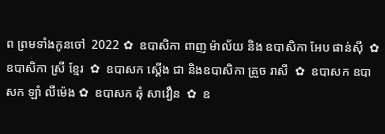ព ព្រមទាំងកូនចៅ  2022 ✿  ឧបាសិកា ពាញ ម៉ាល័យ និង ឧបាសិកា អែប ផាន់ស៊ី  ✿  ឧបាសិកា ស្រី ខ្មែរ  ✿  ឧបាសក ស្តើង ជា និងឧបាសិកា គ្រួច រាសី  ✿  ឧបាសក ឧបាសក ឡាំ លីម៉េង ✿  ឧបាសក ឆុំ សាវឿន  ✿  ឧ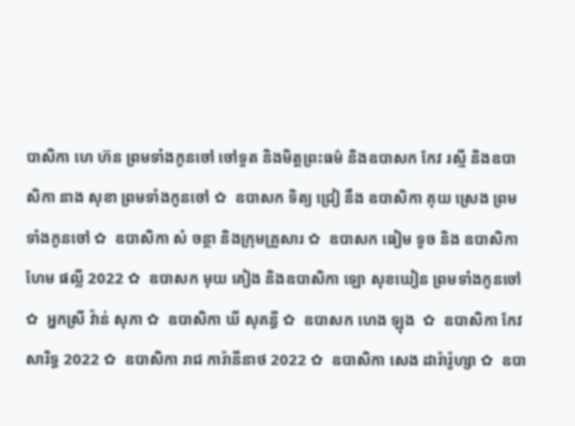បាសិកា ហេ ហ៊ន ព្រមទាំងកូនចៅ ចៅទួត និងមិត្តព្រះធម៌ និងឧបាសក កែវ រស្មី និងឧបាសិកា នាង សុខា ព្រមទាំងកូនចៅ ✿  ឧបាសក ទិត្យ ជ្រៀ នឹង ឧបាសិកា គុយ ស្រេង ព្រមទាំងកូនចៅ ✿  ឧបាសិកា សំ ចន្ថា និងក្រុមគ្រួសារ ✿  ឧបាសក ធៀម ទូច និង ឧបាសិកា ហែម ផល្លី 2022 ✿  ឧបាសក មុយ គៀង និងឧបាសិកា ឡោ សុខឃៀន ព្រមទាំងកូនចៅ ✿  អ្នកស្រី វ៉ាន់ សុភា ✿  ឧបាសិកា ឃី សុគន្ធី ✿  ឧបាសក ហេង ឡុង  ✿  ឧបាសិកា កែវ សារិទ្ធ 2022 ✿  ឧបាសិកា រាជ ការ៉ានីនាថ 2022 ✿  ឧបាសិកា សេង ដារ៉ារ៉ូហ្សា ✿  ឧបា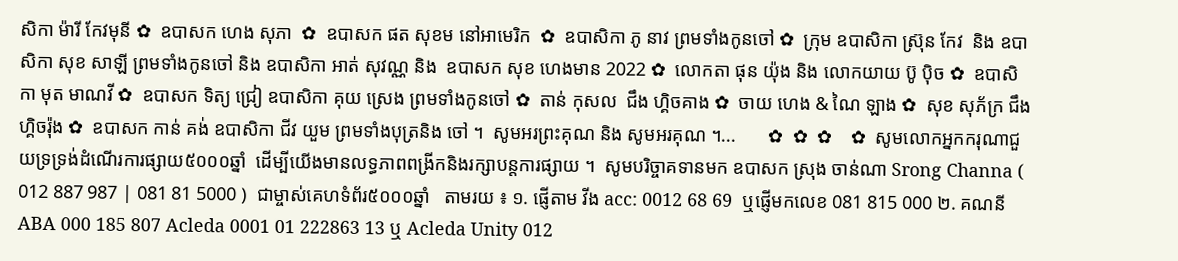សិកា ម៉ារី កែវមុនី ✿  ឧបាសក ហេង សុភា  ✿  ឧបាសក ផត សុខម នៅអាមេរិក  ✿  ឧបាសិកា ភូ នាវ ព្រមទាំងកូនចៅ ✿  ក្រុម ឧបាសិកា ស្រ៊ុន កែវ  និង ឧបាសិកា សុខ សាឡី ព្រមទាំងកូនចៅ និង ឧបាសិកា អាត់ សុវណ្ណ និង  ឧបាសក សុខ ហេងមាន 2022 ✿  លោកតា ផុន យ៉ុង និង លោកយាយ ប៊ូ ប៉ិច ✿  ឧបាសិកា មុត មាណវី ✿  ឧបាសក ទិត្យ ជ្រៀ ឧបាសិកា គុយ ស្រេង ព្រមទាំងកូនចៅ ✿  តាន់ កុសល  ជឹង ហ្គិចគាង ✿  ចាយ ហេង & ណៃ ឡាង ✿  សុខ សុភ័ក្រ ជឹង ហ្គិចរ៉ុង ✿  ឧបាសក កាន់ គង់ ឧបាសិកា ជីវ យួម ព្រមទាំងបុត្រនិង ចៅ ។  សូមអរព្រះគុណ និង សូមអរគុណ ។...       ✿  ✿  ✿    ✿  សូមលោកអ្នកករុណាជួយទ្រទ្រង់ដំណើរការផ្សាយ៥០០០ឆ្នាំ  ដើម្បីយើងមានលទ្ធភាពពង្រីកនិងរក្សាបន្តការផ្សាយ ។  សូមបរិច្ចាគទានមក ឧបាសក ស្រុង ចាន់ណា Srong Channa ( 012 887 987 | 081 81 5000 )  ជាម្ចាស់គេហទំព័រ៥០០០ឆ្នាំ   តាមរយ ៖ ១. ផ្ញើតាម វីង acc: 0012 68 69  ឬផ្ញើមកលេខ 081 815 000 ២. គណនី ABA 000 185 807 Acleda 0001 01 222863 13 ឬ Acleda Unity 012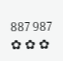887 987   ✿ ✿ ✿